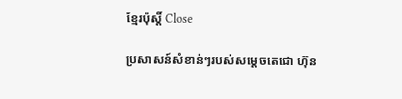ខ្មែរប៉ុស្ដិ៍ Close

ប្រសាសន៍សំខាន់ៗរបស់សម្តេចតេជោ ហ៊ុន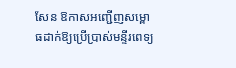សែន ឱកាសអញ្ជើញសម្ពោធដាក់ឱ្យប្រើប្រាស់មន្ទីរពេទ្យ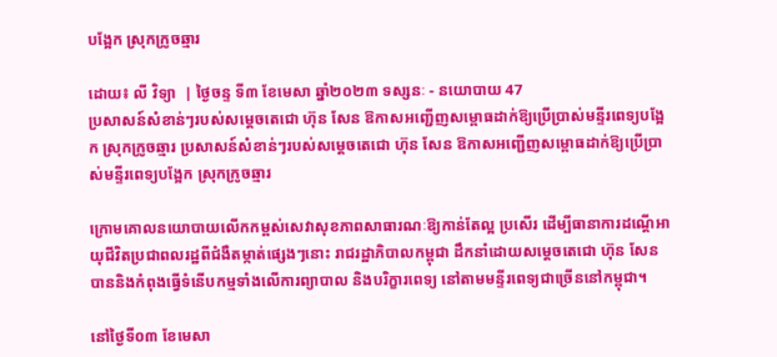បង្អែក ស្រុកក្រូចឆ្មារ

ដោយ៖ លី វិទ្យា  | ថ្ងៃចន្ទ ទី៣ ខែមេសា ឆ្នាំ២០២៣ ទស្សនៈ - នយោបាយ 47
ប្រសាសន៍សំខាន់ៗរបស់សម្តេចតេជោ ហ៊ុន សែន ឱកាសអញ្ជើញសម្ពោធដាក់ឱ្យប្រើប្រាស់មន្ទីរពេទ្យបង្អែក ស្រុកក្រូចឆ្មារ ប្រសាសន៍សំខាន់ៗរបស់សម្តេចតេជោ ហ៊ុន សែន ឱកាសអញ្ជើញសម្ពោធដាក់ឱ្យប្រើប្រាស់មន្ទីរពេទ្យបង្អែក ស្រុកក្រូចឆ្មារ

ក្រោមគោលនយោបាយលើកកម្ពស់សេវាសុខភាពសាធារណៈឱ្យកាន់តែល្អ ប្រសើរ ដើម្បីធានាការដណ្តើអាយុជីវិតប្រជាពលរដ្ឋពីជំងឺតម្កាត់ផ្សេងៗនោះ រាជរដ្ឋាភិបាលកម្ពុជា ដឹកនាំដោយសម្តេចតេជោ ហ៊ុន សែន បាននិងកំពុងធ្វើទំនើបកម្មទាំងលើការព្យាបាល និងបរិក្ខារពេទ្យ នៅតាមមន្ទីរពេទ្យជាច្រើននៅកម្ពុជា។

នៅថ្ងៃទី០៣ ខែមេសា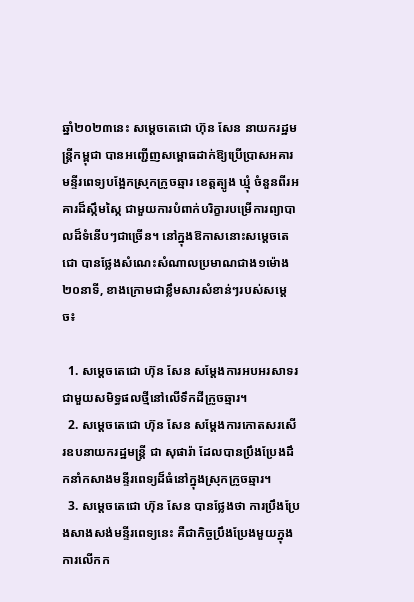ឆ្នាំ២០២៣នេះ សម្តេចតេជោ ហ៊ុន សែន នាយករដ្ឋមន្ត្រីកម្ពុជា បានអញ្ជើញសម្ពោធដាក់ឱ្យប្រើប្រាសអគារមន្ទីរពេទ្យបង្អែកស្រុកក្រូចឆ្មារ ខេត្តត្បូង ឃ្មុំ ចំនួនពីរអគារដ៏ស្កឹមស្កៃ ជាមួយការបំពាក់បរិក្ខារបម្រើការព្យាបាលដ៏ទំនើបៗជាច្រើន។ នៅក្នុងឱកាសនោះសម្តេចតេជោ បានថ្លែងសំណេះសំណាលប្រមាណជាង១ម៉ោង២០នាទី, ខាងក្រោមជាខ្លឹមសារសំខាន់ៗរបស់សម្តេច៖

  1. សម្តេចតេជោ ហ៊ុន សែន សម្តែងការអបអរសាទរជាមួយសមិទ្ធផលថ្មីនៅលើទឹកដីក្រូចឆ្មារ។
  2. សម្តេចតេជោ ហ៊ុន សែន សម្តែងការកោតសរសើរឧបនាយករដ្ឋមន្ត្រី ជា សុផារ៉ា ដែលបានប្រឹងប្រែងដឹកនាំកសាងមន្ទីរពេទ្យដ៏ធំនៅក្នុងស្រុកក្រូចឆ្មារ។
  3. សម្តេចតេជោ ហ៊ុន សែន បានថ្លែងថា ការប្រឹងប្រែងសាងសង់មន្ទីរពេទ្យនេះ គឺជាកិច្ចប្រឹងប្រែងមួយក្នុងការលើកក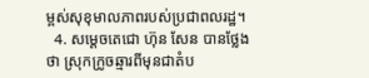ម្ពស់សុខុមាលភាពរបស់ប្រជាពលរដ្ឋ។
  4. សម្តេចតេជោ ហ៊ុន សែន បានថ្លែងថា ស្រុកក្រូចឆ្មារពីមុនជាតំប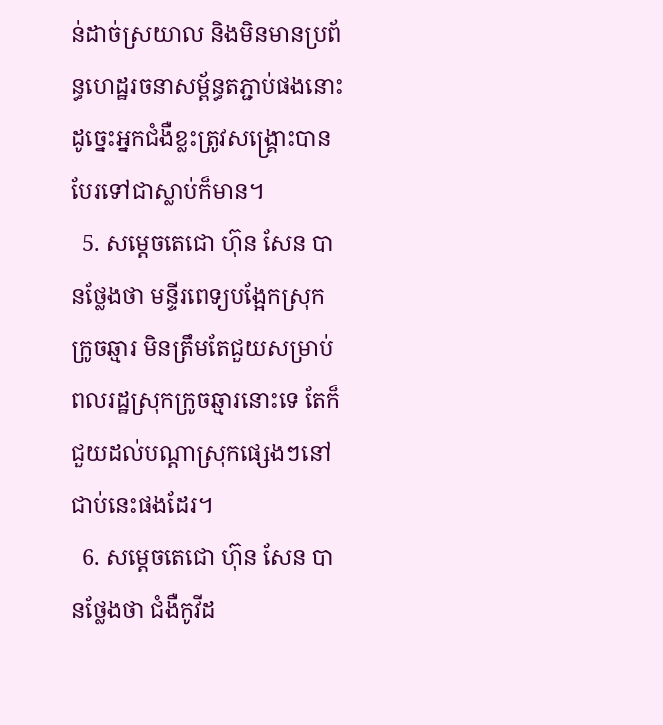ន់ដាច់ស្រយាល និងមិនមានប្រព័ន្ធហេដ្ឋរចនាសម្ព័ន្ធតភ្ជាប់ផងនោះ ដូច្នេះអ្នកជំងឺខ្លះត្រូវសង្គ្រោះបាន បែរទៅជាស្លាប់ក៏មាន។
  5. សម្តេចតេជោ ហ៊ុន សែន បានថ្លែងថា មន្ទីរពេទ្យបង្អែកស្រុកក្រូចឆ្មារ មិនត្រឹមតែជួយសម្រាប់ពលរដ្ឋស្រុកក្រូចឆ្មារនោះទេ តែក៏ជួយដល់បណ្តាស្រុកផ្សេងៗនៅជាប់នេះផងដែរ។
  6. សម្តេចតេជោ ហ៊ុន សែន បានថ្លែងថា ជំងឺកូវីដ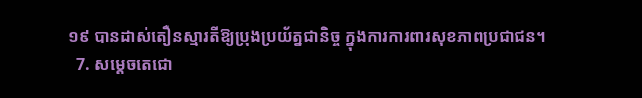១៩ បានដាស់តឿនស្មារតីឱ្យប្រុងប្រយ័ត្នជានិច្ច ក្នុងការការពារសុខភាពប្រជាជន។
  7. សម្តេចតេជោ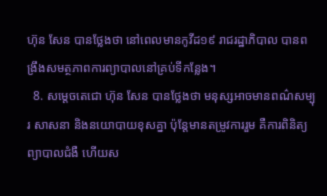ហ៊ុន សែន បានថ្លែងថា នៅពេលមានកូវីដ១៩ រាជរដ្ឋាភិបាល បានពង្រឹងសមត្ថភាពការព្យាបាលនៅគ្រប់ទីកន្លែង។
  8. សម្តេចតេជោ ហ៊ុន សែន បានថ្លែងថា មនុស្សអាចមានពណ៌សម្បុរ សាសនា និងនយោបាយខុសគ្នា ប៉ុន្តែមានតម្រូវការរួម គឺការពិនិត្យព្យាបាលជំងឺ ហើយស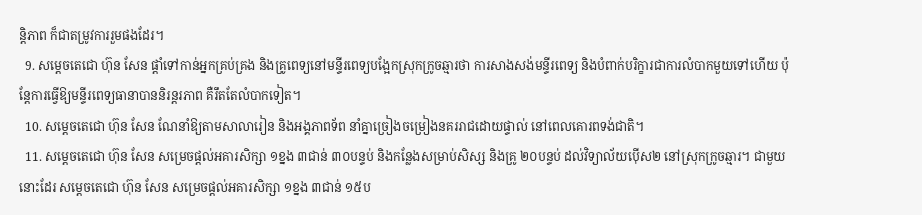ន្តិភាព ក៏ជាតម្រូវការរួមផងដែរ។
  9. សម្តេចតេជោ ហ៊ុន សែន ផ្តាំទៅកាន់អ្នកគ្រប់គ្រង និងគ្រូពេទ្យនៅមន្ទីរពេទ្យបង្អែកស្រុកក្រូចឆ្មារថា ការសាងសង់មន្ទីរពេទ្យ និងបំពាក់បរិក្ខារជាការលំបាកមួយទៅហើយ ប៉ុន្តែការធ្វើឱ្យមន្ទីរពេទ្យធានាបាននិរន្តរភាព គឺរឹតតែលំបាកទៀត។
  10. សម្តេចតេជោ ហ៊ុន សែន ណែនាំឱ្យតាមសាលារៀន និងអង្គភាពទ័ព នាំគ្នាច្រៀងចម្រៀងនគររាជដោយផ្ទាល់ នៅពេលគោរពទង់ជាតិ។
  11. សម្តេចតេជោ ហ៊ុន សែន សម្រេចផ្តល់អគារសិក្សា ១ខ្នង ៣ជាន់ ៣០បន្ទប់ និងកន្លែងសម្រាប់សិស្ស និងគ្រូ ២០បន្ទប់ ដល់វិទ្យាល័យប៉ើស២ នៅស្រុកក្រូចឆ្មារ។ ជាមួយនោះដែរ សម្តេចតេជោ ហ៊ុន សែន សម្រេចផ្តល់អគារសិក្សា ១ខ្នង ៣ជាន់ ១៥ប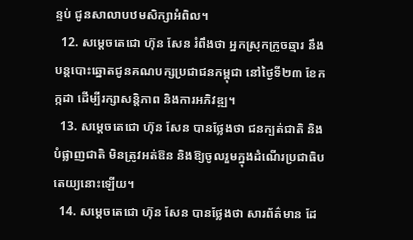ន្ទប់ ជូនសាលាបឋមសិក្សាអំពិល។
  12. សម្តេចតេជោ ហ៊ុន សែន រំពឹងថា អ្នកស្រុកក្រូចឆ្មារ នឹងបន្តបោះឆ្នោតជូនគណបក្សប្រជាជនកម្ពុជា នៅថ្ងៃទី២៣ ខែកក្កដា ដើម្បីរក្សាសន្តិភាព និងការអភិវឌ្ឍ។
  13. សម្តេចតេជោ ហ៊ុន សែន បានថ្លែងថា ជនក្បត់ជាតិ និងបំផ្លាញជាតិ មិនត្រូវអត់ឱន និងឱ្យចូលរួមក្នុងដំណើរប្រជាធិបតេយ្យនោះឡើយ។
  14. សម្តេចតេជោ ហ៊ុន សែន បានថ្លែងថា សារព័ត៌មាន ដែ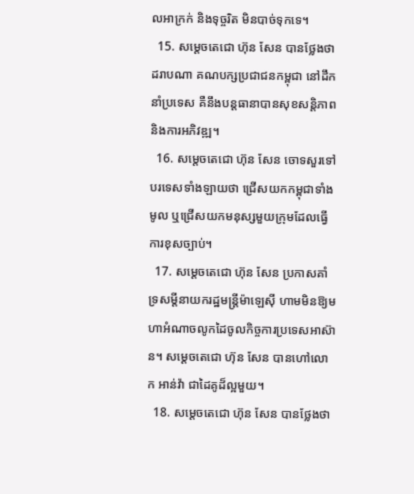លអាក្រក់ និងទុច្ចរិត មិនបាច់ទុកទេ។
  15. សម្តេចតេជោ ហ៊ុន សែន បានថ្លែងថា ដរាបណា គណបក្សប្រជាជនកម្ពុជា នៅដឹកនាំប្រទេស គឺនឹងបន្តធានាបានសុខសន្តិភាព និងការអភិវឌ្ឍ។
  16. សម្តេចតេជោ ហ៊ុន សែន ចោទសួរទៅបរទេសទាំងឡាយថា ជ្រើសយកកម្ពុជាទាំងមូល ឬជ្រើសយកមនុស្សមួយក្រុមដែលធ្វើការខុសច្បាប់។
  17. សម្តេចតេជោ ហ៊ុន សែន ប្រកាសគាំទ្រសម្តីនាយករដ្ឋមន្ត្រីម៉ាឡេស៊ី ហាមមិនឱ្យមហាអំណាចលូកដៃចូលកិច្ចការប្រទេសអាស៊ាន។ សម្តេចតេជោ ហ៊ុន សែន បានហៅលោក អាន់វ៉ា ជាដៃគូដ៏ល្អមួយ។
  18. សម្តេចតេជោ ហ៊ុន សែន បានថ្លែងថា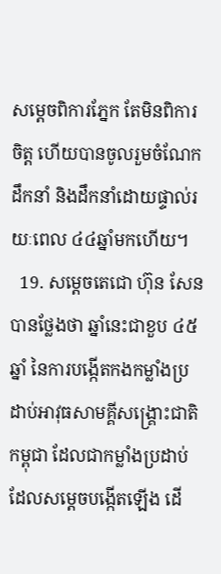សម្តេចពិការភ្នែក តែមិនពិការចិត្ត ហើយបានចូលរួមចំណែកដឹកនាំ និងដឹកនាំដោយផ្ទាល់រយៈពេល ៤៤ឆ្នាំមកហើយ។
  19. សម្តេចតេជោ ហ៊ុន សែន បានថ្លែងថា ឆ្នាំនេះជាខួប ៤៥ឆ្នាំ នៃការបង្កើតកងកម្លាំងប្រដាប់អាវុធសាមគ្គីសង្គ្រោះជាតិកម្ពុជា ដែលជាកម្លាំងប្រដាប់ដែលសម្តេចបង្កើតឡើង ដើ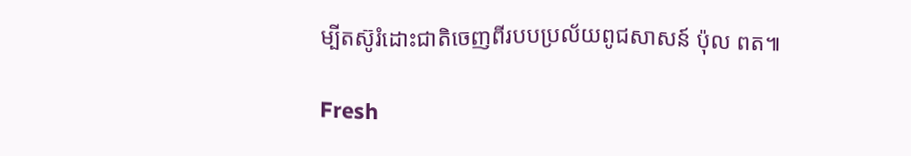ម្បីតស៊ូរំដោះជាតិចេញពីរបបប្រល័យពូជសាសន៍ ប៉ុល ពត៕

Fresh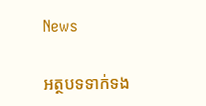News

អត្ថបទទាក់ទង